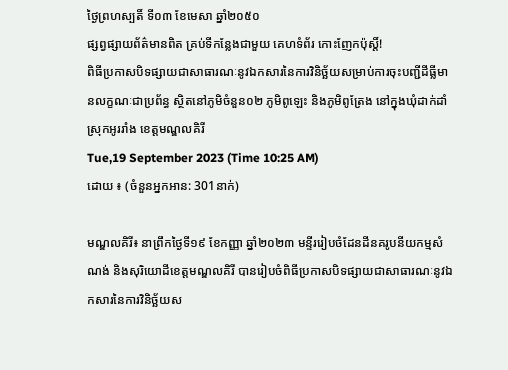ថ្ងៃព្រហស្បតិ៍ ទី០៣ ខែមេសា ឆ្នាំ២០៥០
ផ្សព្វផ្សាយព័ត៌មានពិត គ្រប់ទីកន្លែងជាមួយ គេហទំព័រ កោះញែកប៉ុស្តិ៍!
ពិធីប្រកាសបិទផ្សាយជាសាធារណៈនូវឯកសារនៃការវិនិច្ឆ័យសម្រាប់ការចុះបញ្ជីដីធ្លីមានលក្ខណៈជាប្រព័ន្ធ ស្ថិតនៅភូមិចំនួន០២ ភូមិពូឡេះ និងភូមិពូត្រែង នៅក្នុងឃុំដាក់ដាំ ស្រុកអូររាំង ខេត្តមណ្ឌលគិរី
Tue,19 September 2023 (Time 10:25 AM)
ដោយ ៖ (ចំនួនអ្នកអាន: 301នាក់)

មណ្ឌលគិរី៖ នាព្រឹកថ្ងៃទី១៩ ខែកញ្ញា ឆ្នាំ២០២៣ មន្ទីររៀបចំដែនដីនគរូបនីយកម្មសំណង់ និងសុរិយោដីខេត្តមណ្ឌលគិរី បានរៀបចំពិធីប្រកាសបិទផ្សាយជាសាធារណៈនូវឯកសារនៃការវិនិច្ឆ័យស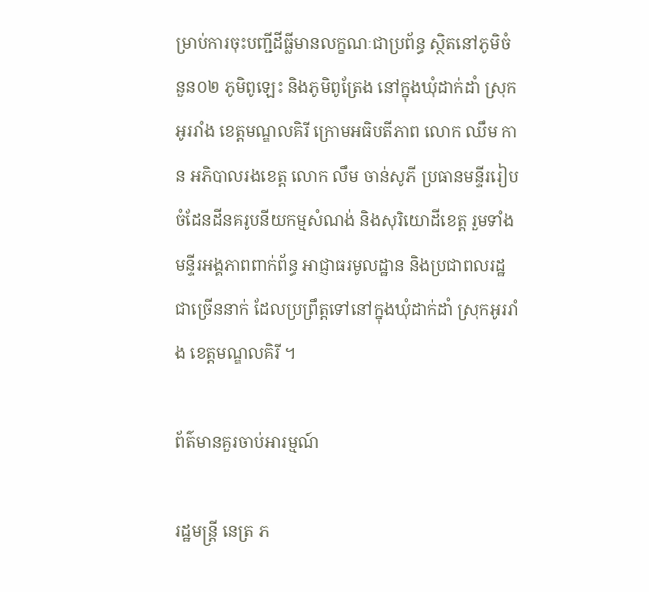ម្រាប់ការចុះបញ្ជីដីធ្លីមានលក្ខណៈជាប្រព័ន្ធ ស្ថិតនៅភូមិចំនួន០២ ភូមិពូឡេះ និងភូមិពូត្រែង នៅក្នុងឃុំដាក់ដាំ ស្រុកអូររាំង ខេត្តមណ្ឌលគិរី ក្រោមអធិបតីភាព លោក ឈឹម កាន អភិបាលរងខេត្ត លោក លឹម ចាន់សូភី ប្រធានមន្ទីររៀបចំដែនដីនគរូបនីយកម្មសំណង់ និងសុរិយោដីខេត្ត រួមទាំងមន្ទីរអង្គភាពពាក់ព័ន្ធ អាជ្ញាធរមូលដ្ឋាន និងប្រជាពលរដ្ឋជាច្រើននាក់ ដែលប្រព្រឹត្តទៅនៅក្នុងឃុំដាក់ដាំ ស្រុកអូររាំង ខេត្តមណ្ឌលគិរី ។

ព័ត៌មានគួរចាប់អារម្មណ៍

រដ្ឋមន្ត្រី នេត្រ ភ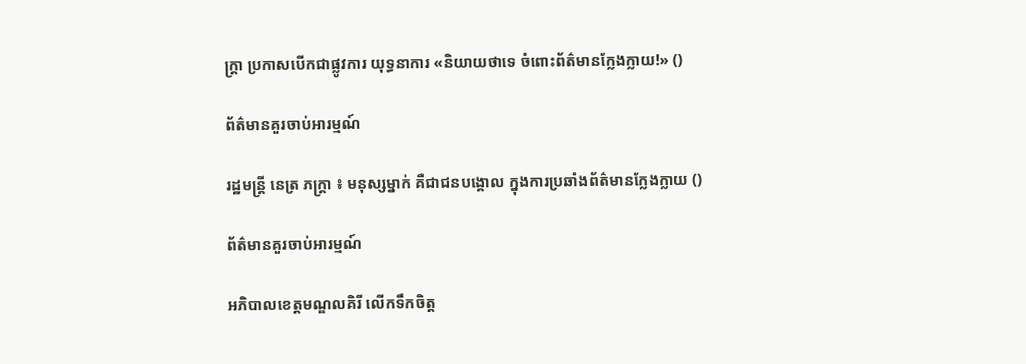ក្ត្រា ប្រកាសបើកជាផ្លូវការ យុទ្ធនាការ «និយាយថាទេ ចំពោះព័ត៌មានក្លែងក្លាយ!» ()

ព័ត៌មានគួរចាប់អារម្មណ៍

រដ្ឋមន្ត្រី នេត្រ ភក្ត្រា ៖ មនុស្សម្នាក់ គឺជាជនបង្គោល ក្នុងការប្រឆាំងព័ត៌មានក្លែងក្លាយ ()

ព័ត៌មានគួរចាប់អារម្មណ៍

អភិបាលខេត្តមណ្ឌលគិរី លើកទឹកចិត្ត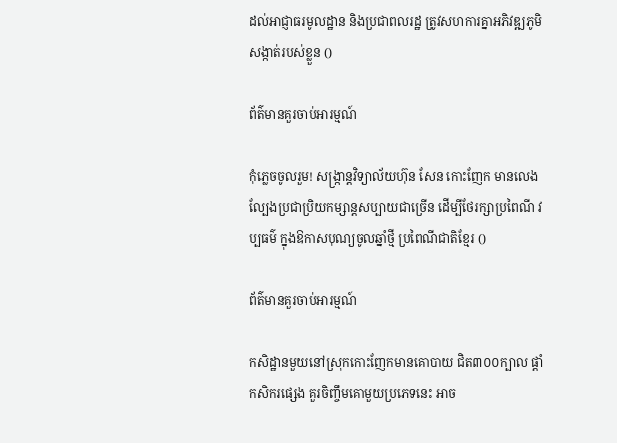ដល់អាជ្ញាធរមូលដ្ឋាន និងប្រជាពលរដ្ឋ ត្រូវសហការគ្នាអភិវឌ្ឍភូមិ សង្កាត់របស់ខ្លួន ()

ព័ត៌មានគួរចាប់អារម្មណ៍

កុំភ្លេចចូលរួម! សង្ក្រាន្តវិទ្យាល័យហ៊ុន សែន កោះញែក មានលេងល្បែងប្រជាប្រិយកម្សាន្តសប្បាយជាច្រើន ដើម្បីថែរក្សាប្រពៃណី វប្បធម៌ ក្នុងឱកាសបុណ្យចូលឆ្នាំថ្មី ប្រពៃណីជាតិខ្មែរ ()

ព័ត៌មានគួរចាប់អារម្មណ៍

កសិដ្ឋានមួយនៅស្រុកកោះញែកមានគោបាយ ជិត៣០០ក្បាល ផ្ដាំកសិករផ្សេង គួរចិញ្ចឹមគោមួយប្រភេទនេះ អាច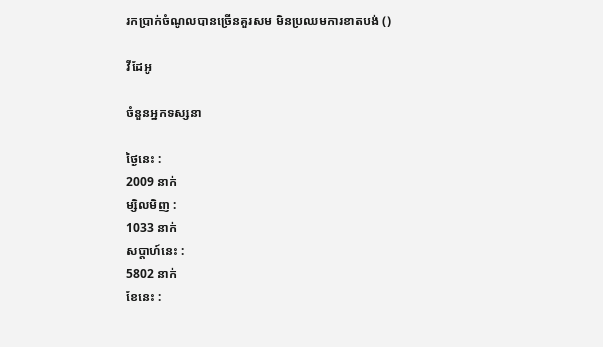រកប្រាក់ចំណូលបានច្រើនគួរសម មិនប្រឈមការខាតបង់ ()

វីដែអូ

ចំនួនអ្នកទស្សនា

ថ្ងៃនេះ :
2009 នាក់
ម្សិលមិញ :
1033 នាក់
សប្តាហ៍នេះ :
5802 នាក់
ខែនេះ :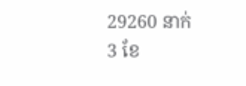29260 នាក់
3 ខែ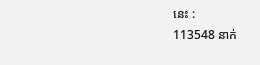នេះ :
113548 នាក់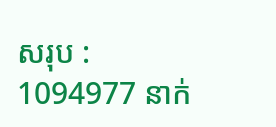សរុប :
1094977 នាក់